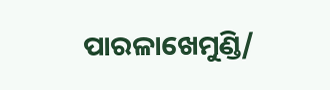ପାରଳାଖେମୁଣ୍ଡି/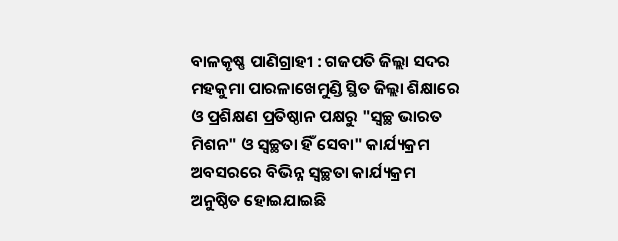ବାଳକୃଷ୍ଣ ପାଣିଗ୍ରାହୀ : ଗଜପତି ଜିଲ୍ଲା ସଦର ମହକୁମା ପାରଳାଖେମୁଣ୍ଡି ସ୍ଥିତ ଜିଲ୍ଲା ଶିକ୍ଷାରେ ଓ ପ୍ରଶିକ୍ଷଣ ପ୍ରତିଷ୍ଠାନ ପକ୍ଷରୁ "ସ୍ୱଚ୍ଛ ଭାରତ ମିଶନ" ଓ ସ୍ୱଚ୍ଛତା ହିଁ ସେବା" କାର୍ଯ୍ୟକ୍ରମ ଅବସରରେ ବିଭିନ୍ନ ସ୍ୱଚ୍ଛତା କାର୍ଯ୍ୟକ୍ରମ ଅନୁଷ୍ଠିତ ହୋଇଯାଇଛି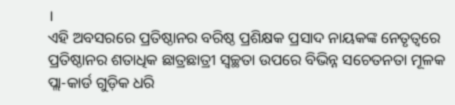।
ଏହି ଅବସରରେ ପ୍ରତିଷ୍ଠାନର ବରିଷ୍ଠ ପ୍ରଶିକ୍ଷକ ପ୍ରସାଦ ନାୟକଙ୍କ ନେତୃତ୍ୱରେ ପ୍ରତିଷ୍ଠାନର ଶତାଧିକ ଛାତ୍ରଛାତ୍ରୀ ସ୍ୱଚ୍ଛତା ଉପରେ ବିଭିନ୍ନ ସଚେତନତା ମୂଳକ ପ୍ଲା-କାର୍ଡ ଗୁଡ଼ିକ ଧରି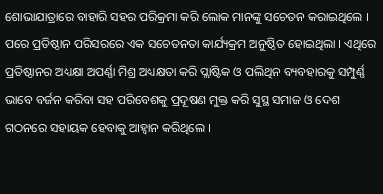ଶୋଭାଯାତ୍ରାରେ ବାହାରି ସହର ପରିକ୍ରମା କରି ଲୋକ ମାନଙ୍କୁ ସଚେତନ କରାଇଥିଲେ ।
ପରେ ପ୍ରତିଷ୍ଠାନ ପରିସରରେ ଏକ ସଚେତନତା କାର୍ଯ୍ୟକ୍ରମ ଅନୁଷ୍ଠିତ ହୋଇଥିଲା । ଏଥିରେ ପ୍ରତିଷ୍ଠାନର ଅଧ୍ୟକ୍ଷା ଅପର୍ଣ୍ଣା ମିଶ୍ର ଅଧ୍ୟକ୍ଷତା କରି ପ୍ଲାଷ୍ଟିକ ଓ ପଲିଥିନ ବ୍ୟବହାରକୁ ସମ୍ପୁର୍ଣ୍ଣ ଭାବେ ବର୍ଜନ କରିବା ସହ ପରିବେଶକୁ ପ୍ରଦୂଷଣ ମୁକ୍ତ କରି ସୁସ୍ଥ ସମାଜ ଓ ଦେଶ ଗଠନରେ ସହାୟକ ହେବାକୁ ଆହ୍ବାନ କରିଥିଲେ ।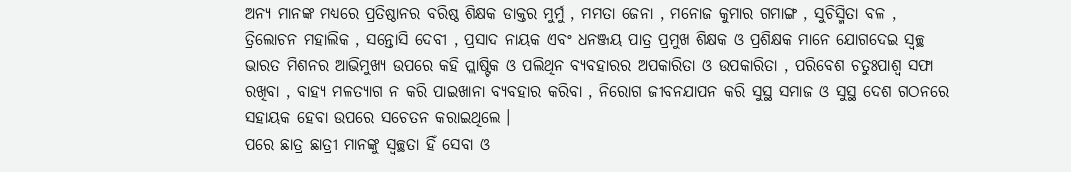ଅନ୍ୟ ମାନଙ୍କ ମଧ୍ୟରେ ପ୍ରତିଷ୍ଠାନର ବରିଷ୍ଠ ଶିକ୍ଷକ ଡାକ୍ତର ମୁର୍ମୁ , ମମତା ଜେନା , ମନୋଜ କୁମାର ଗମାଙ୍ଗ , ସୁଚିସ୍ମିତା ବଳ , ତ୍ରିଲୋଚନ ମହାଲିକ , ସନ୍ତୋସି ଦେବୀ , ପ୍ରସାଦ ନାୟକ ଏବଂ ଧନଞ୍ଜୟ ପାତ୍ର ପ୍ରମୁଖ ଶିକ୍ଷକ ଓ ପ୍ରଶିକ୍ଷକ ମାନେ ଯୋଗଦେଇ ସ୍ୱଚ୍ଛ ଭାରତ ମିଶନର ଆଭିମୁଖ୍ୟ ଉପରେ କହି ପ୍ଲାଷ୍ଟିକ ଓ ପଲିଥିନ ବ୍ୟବହାରର ଅପକାରିତା ଓ ଉପକାରିତା , ପରିବେଶ ଚତୁଃପାଶ୍ୱ ସଫା ରଖିବା , ବାହ୍ୟ ମଳତ୍ୟାଗ ନ କରି ପାଇଖାନା ବ୍ୟବହାର କରିବା , ନିରୋଗ ଜୀବନଯାପନ କରି ସୁସ୍ଥ ସମାଜ ଓ ସୁସ୍ଥ ଦେଶ ଗଠନରେ ସହାୟକ ହେବା ଉପରେ ସଚେତନ କରାଇଥିଲେ ।
ପରେ ଛାତ୍ର ଛାତ୍ରୀ ମାନଙ୍କୁ ସ୍ୱଚ୍ଛତା ହିଁ ସେବା ଓ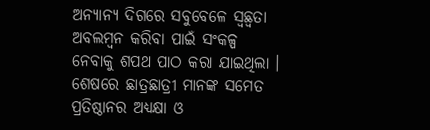ଅନ୍ୟାନ୍ୟ ଦିଗରେ ସବୁବେଳେ ସ୍ୱଛ୍ୱତା ଅବଲମ୍ବନ କରିବା ପାଇଁ ସଂକଳ୍ପ ନେବାକୁ ଶପଥ ପାଠ କରା ଯାଇଥିଲା ।
ଶେଷରେ ଛାତ୍ରଛାତ୍ରୀ ମାନଙ୍କ ସମେତ ପ୍ରତିଷ୍ଠାନର ଅଧ୍ୟକ୍ଷା ଓ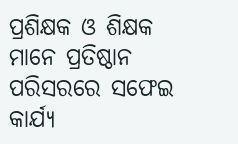ପ୍ରଶିକ୍ଷକ ଓ ଶିକ୍ଷକ ମାନେ ପ୍ରତିଷ୍ଠାନ ପରିସରରେ ସଫେଇ କାର୍ଯ୍ୟ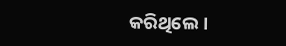କରିଥିଲେ।